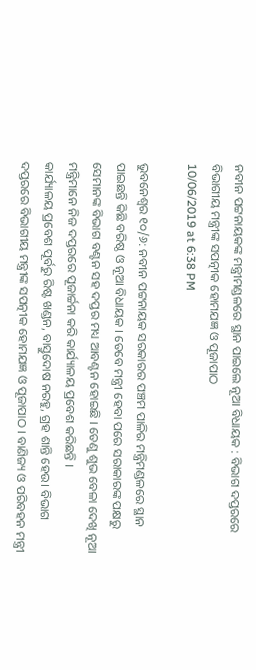ନବୀନ ପଟ୍ଟନାୟକଙ୍କ ମନ୍ତ୍ରୀମଣ୍ଡଳରେ ସ୍ଥାନ ପାଇଲେ ନୂଆ ବିଧାୟକ : ବିଭାଗ ଦପ୍ତରରେ ବିଭାଗୀୟ ମନ୍ତ୍ରୀଙ୍କ ସପତ୍ନୀକ ହୋମଯଜ୍ଞ ଓ ପୂଜାପାଠ
10/06/2019 at 6:38 PM

ଭୁବନେଶ୍ବର ୧୦/୬: ନବୀନ ପଟ୍ଟନାୟକ ସରକାରର ପଞ୍ଚମ ପାଳିର ମନ୍ତ୍ରିମଣ୍ଡଳରେ ସ୍ଥାନ ପାଇଛନ୍ତି କିଛି ବରିଷ୍ଠ ଓ ନୂଆ ବିଧାୟକ । ତେବେ ମନ୍ତ୍ରୀ ହେବା ପରେ ସରାକାରଙ୍କ ପକ୍ଷରୁ ସେମାନଙ୍କ ବିଭାଗ ବଣ୍ଟନ ସହ ଦପ୍ତର ମଧ୍ୟ ଆବଣ୍ଟନ ହୋଇଛି । ତେଣୁ ଶୁଭ ବେଳା ଦେଖି ନୂଆ ମନ୍ତ୍ରିମାନେ ନିଜ ଦପ୍ତରରେ ପୂଜାର୍ଚ୍ଚନା କରି କାର୍ଯ୍ୟାଳୟ ପ୍ରବେଶ କରିଛନ୍ତି ।
କାର୍ଯ୍ୟାଳୟ ପ୍ରବେଶ ପୂର୍ବରୁ ରିଷ୍ଟ ଖଣ୍ଡନ, ବାସ୍ତୁଦୋଷ ନରହୁ, ଗ୍ରହ ଶାନ୍ତି ହେଉ। ବିଭାଗ ଦପ୍ତରରେ ବିଭାଗୀୟ ମନ୍ତ୍ରୀଙ୍କ ସପତ୍ନୀକ ହୋମଯଜ୍ଞ ଓ ପୂଜାପାଠ । ବାଣିଜ୍ୟ ଓ ପରିବହନ ମନ୍ତ୍ରୀ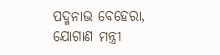ପଦ୍ମନାଭ ବେହେରା, ଯୋଗାଣ ମନ୍ତ୍ରୀ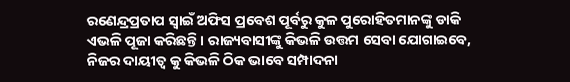ରଣେନ୍ଦ୍ରପ୍ରତାପ ସ୍ବାଇଁ ଅଫିସ ପ୍ରବେଶ ପୂର୍ବରୁ କୁଳ ପୁରୋହିତମାନଙ୍କୁ ଡାକି ଏଭଳି ପୂଜା କରିଛନ୍ତି। ରାଜ୍ୟବାସୀଙ୍କୁ କିଭଳି ଉତ୍ତମ ସେବା ଯୋଗାଇବେ, ନିଜର ଦାୟୀତ୍ବ କୁ କିଭଳି ଠିକ ଭାବେ ସମ୍ପାଦନା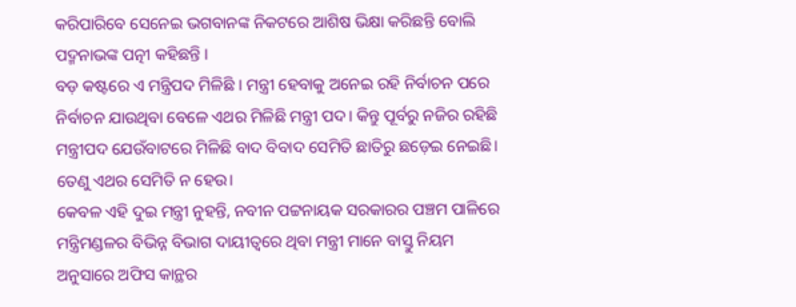କରିପାରିବେ ସେନେଇ ଭଗବାନଙ୍କ ନିକଟରେ ଆଶିଷ ଭିକ୍ଷା କରିଛନ୍ତି ବୋଲି ପଦ୍ମନାଭଙ୍କ ପତ୍ନୀ କହିଛନ୍ତି ।
ବଡ଼ କଷ୍ଟରେ ଏ ମନ୍ତ୍ରିପଦ ମିଳିଛି । ମନ୍ତ୍ରୀ ହେବାକୁ ଅନେଇ ରହି ନିର୍ବାଚନ ପରେ ନିର୍ବାଚନ ଯାଉଥିବା ବେଳେ ଏଥର ମିଳିଛି ମନ୍ତ୍ରୀ ପଦ। କିନ୍ତୁ ପୂର୍ବରୁ ନଜିର ରହିଛି ମନ୍ତ୍ରୀପଦ ଯେଉଁବାଟରେ ମିଳିଛି ବାଦ ବିବାଦ ସେମିତି ଛାତିରୁ ଛଡ଼େଇ ନେଇଛି। ତେଣୁ ଏଥର ସେମିତି ନ ହେଉ।
କେବଳ ଏହି ଦୁଇ ମନ୍ତ୍ରୀ ନୁହନ୍ତି, ନବୀନ ପଟ୍ଟନାୟକ ସରକାରର ପଞ୍ଚମ ପାଳିରେ ମନ୍ତ୍ରିମଣ୍ଡଳର ବିଭିନ୍ନ ବିଭାଗ ଦାୟୀତ୍ବରେ ଥିବା ମନ୍ତ୍ରୀ ମାନେ ବାସ୍ତୁ ନିୟମ ଅନୁସାରେ ଅଫିସ କାନ୍ଥର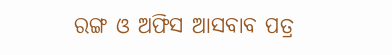ରଙ୍ଗ ଓ ଅଫିସ ଆସବାବ ପତ୍ର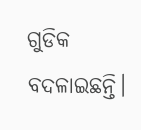ଗୁଡିକ ବଦଳାଇଛନ୍ତି।